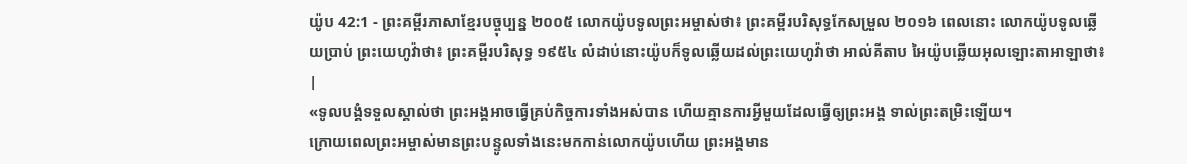យ៉ូប 42:1 - ព្រះគម្ពីរភាសាខ្មែរបច្ចុប្បន្ន ២០០៥ លោកយ៉ូបទូលព្រះអម្ចាស់ថា៖ ព្រះគម្ពីរបរិសុទ្ធកែសម្រួល ២០១៦ ពេលនោះ លោកយ៉ូបទូលឆ្លើយប្រាប់ ព្រះយេហូវ៉ាថា៖ ព្រះគម្ពីរបរិសុទ្ធ ១៩៥៤ លំដាប់នោះយ៉ូបក៏ទូលឆ្លើយដល់ព្រះយេហូវ៉ាថា អាល់គីតាប អៃយ៉ូបឆ្លើយអុលឡោះតាអាឡាថា៖ |
«ទូលបង្គំទទួលស្គាល់ថា ព្រះអង្គអាចធ្វើគ្រប់កិច្ចការទាំងអស់បាន ហើយគ្មានការអ្វីមួយដែលធ្វើឲ្យព្រះអង្គ ទាល់ព្រះតម្រិះឡើយ។
ក្រោយពេលព្រះអម្ចាស់មានព្រះបន្ទូលទាំងនេះមកកាន់លោកយ៉ូបហើយ ព្រះអង្គមាន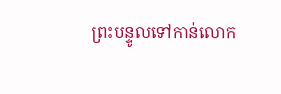ព្រះបន្ទូលទៅកាន់លោក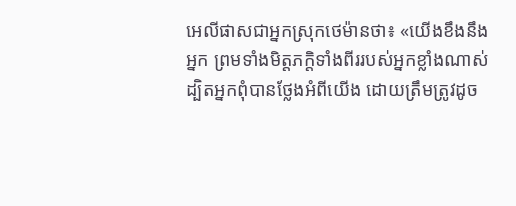អេលីផាសជាអ្នកស្រុកថេម៉ានថា៖ «យើងខឹងនឹងអ្នក ព្រមទាំងមិត្តភក្ដិទាំងពីររបស់អ្នកខ្លាំងណាស់ ដ្បិតអ្នកពុំបានថ្លែងអំពីយើង ដោយត្រឹមត្រូវដូច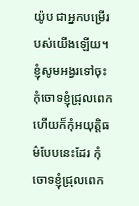យ៉ូប ជាអ្នកបម្រើរបស់យើងឡើយ។
ខ្ញុំសូមអង្វរទៅចុះ កុំចោទខ្ញុំជ្រុលពេក ហើយក៏កុំអយុត្តិធម៌បែបនេះដែរ កុំចោទខ្ញុំជ្រុលពេក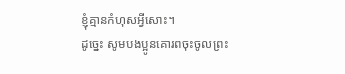ខ្ញុំគ្មានកំហុសអ្វីសោះ។
ដូច្នេះ សូមបងប្អូនគោរពចុះចូលព្រះ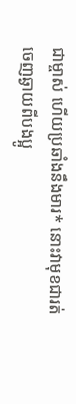ជាម្ចាស់ ហើយប្រឆាំងនឹងមារ* នោះវាមុខជារត់ចេញឆ្ងាយពីបងប្អូ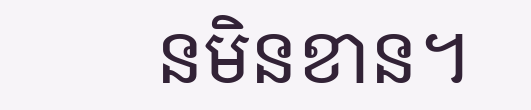នមិនខាន។